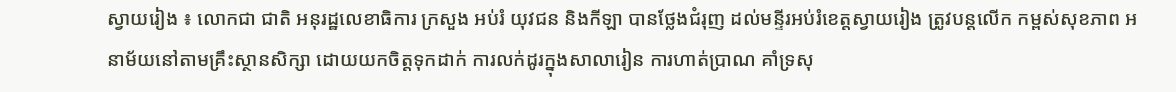ស្វាយរៀង ៖ លោកជា ជាតិ អនុរដ្ឋលេខាធិការ ក្រសួង អប់រំ យុវជន និងកីឡា បានថ្លែងជំរុញ ដល់មន្ទីរអប់រំខេត្តស្វាយរៀង ត្រូវបន្តលើក កម្ពស់សុខភាព អនាម័យនៅតាមគ្រឹះស្ថានសិក្សា ដោយយកចិត្តទុកដាក់ ការលក់ដូរក្នុងសាលារៀន ការហាត់ប្រាណ គាំទ្រសុ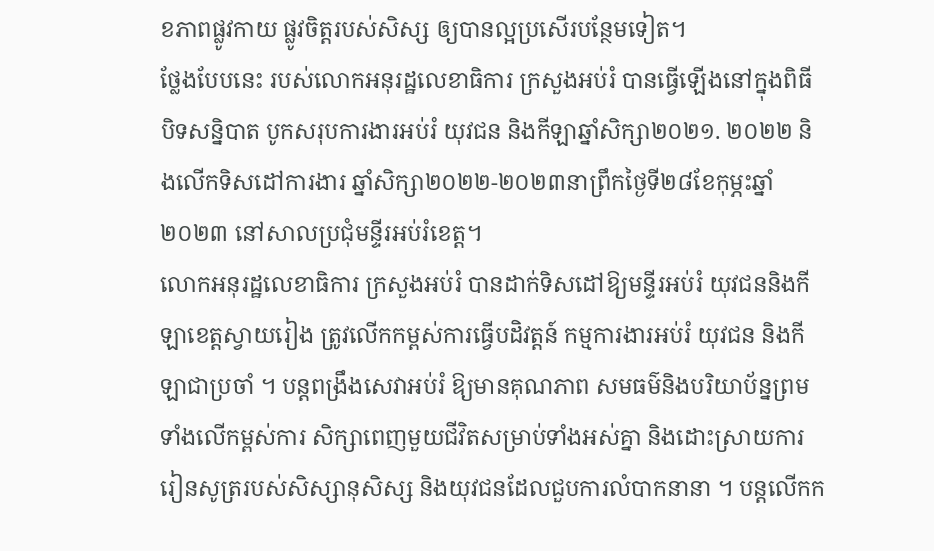ខភាពផ្លូវកាយ ផ្លូវចិត្តរបស់សិស្ស ឲ្យបានល្អប្រសើរបន្ថែមទៀត។
ថ្លែងបែបនេះ របស់លោកអនុរដ្ឋលេខាធិការ ក្រសួងអប់រំ បានធ្វើឡើងនៅក្នុងពិធីបិទសន្និបាត បូកសរុបការងារអប់រំ យុវជន និងកីឡាឆ្នាំសិក្សា២០២១. ២០២២ និងលើកទិសដៅការងារ ឆ្នាំសិក្សា២០២២-២០២៣នាព្រឹកថ្ងៃទី២៨ខែកុម្ភះឆ្នាំ២០២៣ នៅសាលប្រជុំមន្ទីរអប់រំខេត្ត។
លោកអនុរដ្ឋលេខាធិការ ក្រសួងអប់រំ បានដាក់ទិសដៅឱ្យមន្ទីរអប់រំ យុវជននិងកីឡាខេត្តស្វាយរៀង ត្រូវលើកកម្ពស់ការធ្វើបដិវត្តន៍ កម្មការងារអប់រំ យុវជន និងកីឡាជាប្រចាំ ។ បន្តពង្រឹងសេវាអប់រំ ឱ្យមានគុណភាព សមធម៌និងបរិយាប័ន្នព្រមទាំងលើកម្ពស់ការ សិក្សាពេញមួយជីវិតសម្រាប់ទាំងអស់គ្នា និងដោះស្រាយការរៀនសូត្ររបស់សិស្សានុសិស្ស និងយុវជនដែលជួបការលំបាកនានា ។ បន្តលើកក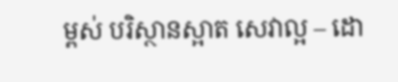ម្ពស់ បរិស្ថានស្អាត សេវាល្អ – ដោ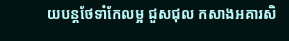យបន្តថែទាំកែលម្អ ជួសជុល កសាងអគារសិ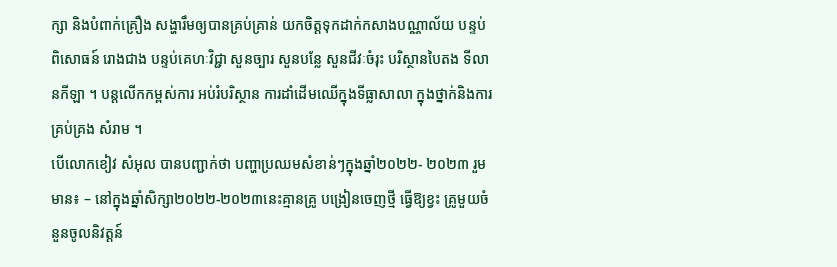ក្សា និងបំពាក់គ្រឿង សង្ហារឹមឲ្យបានគ្រប់គ្រាន់ យកចិត្តទុកដាក់កសាងបណ្ណាល័យ បន្ទប់ពិសោធន៍ រោងជាង បន្ទប់គេហៈវិជ្ជា សួនច្បារ សួនបន្លែ សួនជីវៈចំរុះ បរិស្ថានបៃតង ទីលានកីឡា ។ បន្តលើកកម្ពស់ការ អប់រំបរិស្ថាន ការដាំដើមឈើក្នុងទីធ្លាសាលា ក្នុងថ្នាក់និងការគ្រប់គ្រង សំរាម ។
បើលោកខៀវ សំអុល បានបញ្ជាក់ថា បញ្ហាប្រឈមសំខាន់ៗក្នុងឆ្នាំ២០២២- ២០២៣ រួមមាន៖ – នៅក្នុងឆ្នាំសិក្សា២០២២-២០២៣នេះគ្មានគ្រូ បង្រៀនចេញថ្មី ធ្វើឱ្យខ្វះ គ្រូមួយចំនួនចូលនិវត្តន៍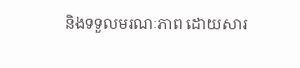និងទទួលមរណៈភាព ដោយសារ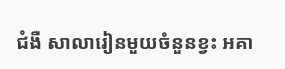ជំងឺ សាលារៀនមួយចំនួនខ្វះ អគា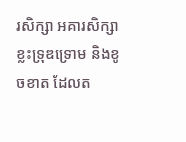រសិក្សា អគារសិក្សាខ្លះទ្រុឌទ្រោម និងខូចខាត ដែលត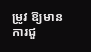ម្រូវ ឱ្យមាន ការជួ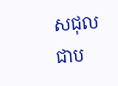សជុលជាប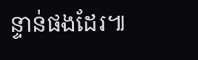ន្ទាន់ផងដែរ៕